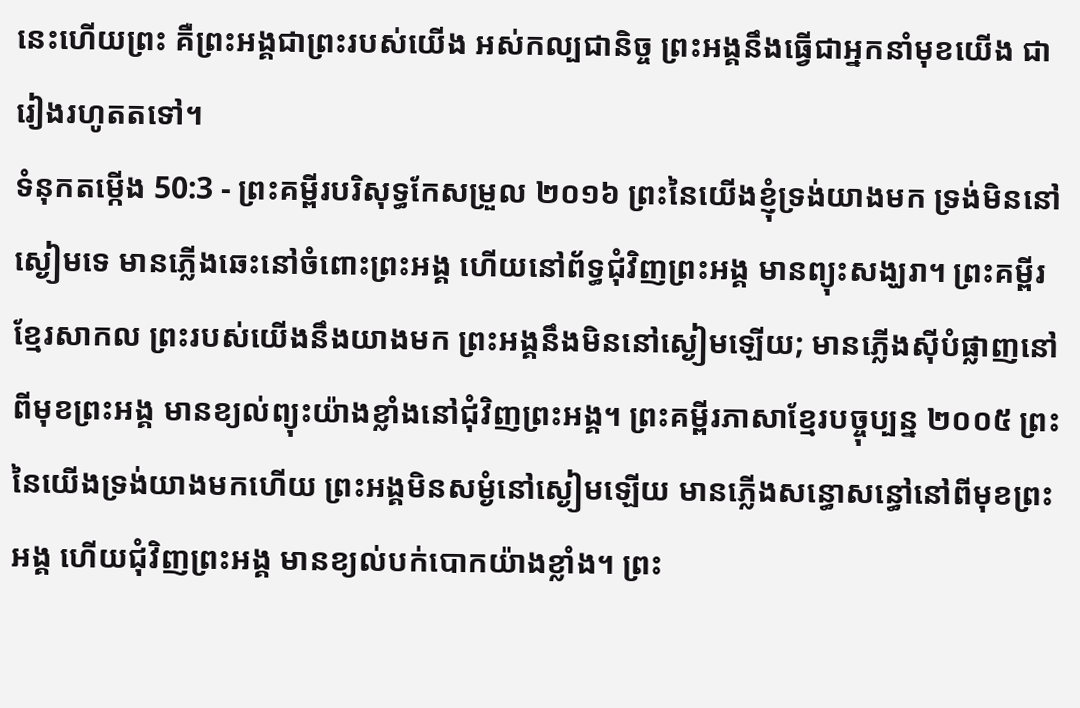នេះហើយព្រះ គឺព្រះអង្គជាព្រះរបស់យើង អស់កល្បជានិច្ច ព្រះអង្គនឹងធ្វើជាអ្នកនាំមុខយើង ជារៀងរហូតតទៅ។
ទំនុកតម្កើង 50:3 - ព្រះគម្ពីរបរិសុទ្ធកែសម្រួល ២០១៦ ព្រះនៃយើងខ្ញុំទ្រង់យាងមក ទ្រង់មិននៅស្ងៀមទេ មានភ្លើងឆេះនៅចំពោះព្រះអង្គ ហើយនៅព័ទ្ធជុំវិញព្រះអង្គ មានព្យុះសង្ឃរា។ ព្រះគម្ពីរខ្មែរសាកល ព្រះរបស់យើងនឹងយាងមក ព្រះអង្គនឹងមិននៅស្ងៀមឡើយ; មានភ្លើងស៊ីបំផ្លាញនៅពីមុខព្រះអង្គ មានខ្យល់ព្យុះយ៉ាងខ្លាំងនៅជុំវិញព្រះអង្គ។ ព្រះគម្ពីរភាសាខ្មែរបច្ចុប្បន្ន ២០០៥ ព្រះនៃយើងទ្រង់យាងមកហើយ ព្រះអង្គមិនសម្ងំនៅស្ងៀមឡើយ មានភ្លើងសន្ធោសន្ធៅនៅពីមុខព្រះអង្គ ហើយជុំវិញព្រះអង្គ មានខ្យល់បក់បោកយ៉ាងខ្លាំង។ ព្រះ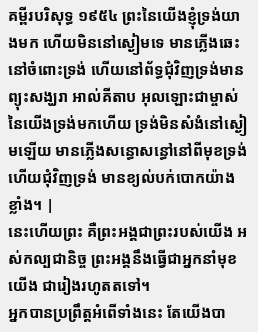គម្ពីរបរិសុទ្ធ ១៩៥៤ ព្រះនៃយើងខ្ញុំទ្រង់យាងមក ហើយមិននៅស្ងៀមទេ មានភ្លើងឆេះនៅចំពោះទ្រង់ ហើយនៅព័ទ្ធជុំវិញទ្រង់មានព្យុះសង្ឃរា អាល់គីតាប អុលឡោះជាម្ចាស់នៃយើងទ្រង់មកហើយ ទ្រង់មិនសំងំនៅស្ងៀមឡើយ មានភ្លើងសន្ធោសន្ធៅនៅពីមុខទ្រង់ ហើយជុំវិញទ្រង់ មានខ្យល់បក់បោកយ៉ាងខ្លាំង។ |
នេះហើយព្រះ គឺព្រះអង្គជាព្រះរបស់យើង អស់កល្បជានិច្ច ព្រះអង្គនឹងធ្វើជាអ្នកនាំមុខយើង ជារៀងរហូតតទៅ។
អ្នកបានប្រព្រឹត្តអំពើទាំងនេះ តែយើងបា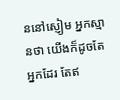ននៅស្ញៀម អ្នកស្មានថា យើងក៏ដូចតែអ្នកដែរ តែឥ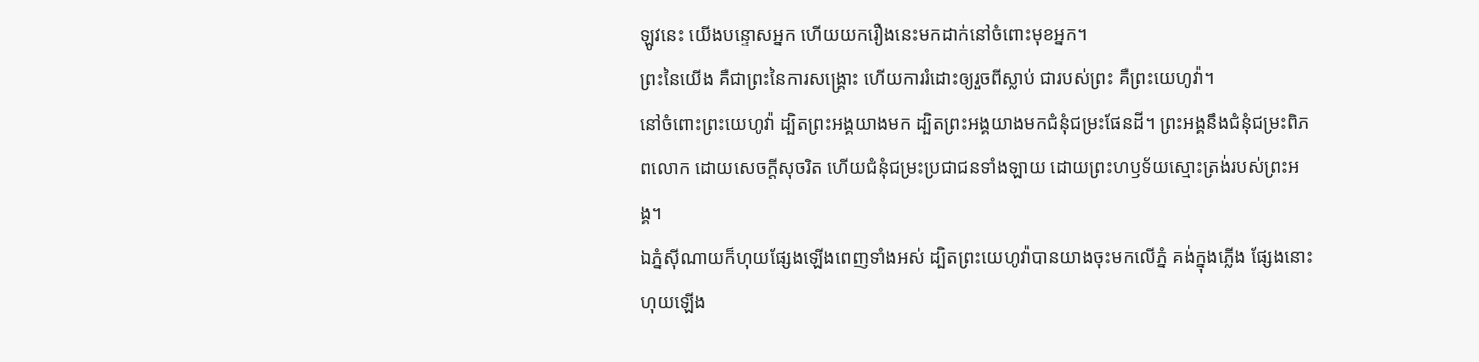ឡូវនេះ យើងបន្ទោសអ្នក ហើយយករឿងនេះមកដាក់នៅចំពោះមុខអ្នក។
ព្រះនៃយើង គឺជាព្រះនៃការសង្គ្រោះ ហើយការរំដោះឲ្យរួចពីស្លាប់ ជារបស់ព្រះ គឺព្រះយេហូវ៉ា។
នៅចំពោះព្រះយេហូវ៉ា ដ្បិតព្រះអង្គយាងមក ដ្បិតព្រះអង្គយាងមកជំនុំជម្រះផែនដី។ ព្រះអង្គនឹងជំនុំជម្រះពិភពលោក ដោយសេចក្ដីសុចរិត ហើយជំនុំជម្រះប្រជាជនទាំងឡាយ ដោយព្រះហឫទ័យស្មោះត្រង់របស់ព្រះអង្គ។
ឯភ្នំស៊ីណាយក៏ហុយផ្សែងឡើងពេញទាំងអស់ ដ្បិតព្រះយេហូវ៉ាបានយាងចុះមកលើភ្នំ គង់ក្នុងភ្លើង ផ្សែងនោះហុយឡើង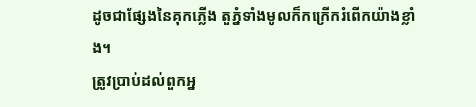ដូចជាផ្សែងនៃគុកភ្លើង តួភ្នំទាំងមូលក៏កក្រើករំពើកយ៉ាងខ្លាំង។
ត្រូវប្រាប់ដល់ពួកអ្ន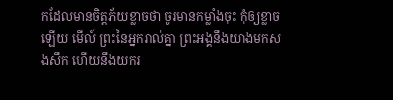កដែលមានចិត្តភ័យខ្លាចថា ចូរមានកម្លាំងចុះ កុំឲ្យខ្លាចឡើយ មើល៍ ព្រះនៃអ្នករាល់គ្នា ព្រះអង្គនឹងយាងមកសងសឹក ហើយនឹងយករ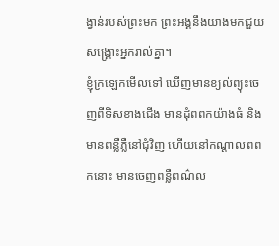ង្វាន់របស់ព្រះមក ព្រះអង្គនឹងយាងមកជួយសង្គ្រោះអ្នករាល់គ្នា។
ខ្ញុំក្រឡេកមើលទៅ ឃើញមានខ្យល់ព្យុះចេញពីទិសខាងជើង មានដុំពពកយ៉ាងធំ និងមានពន្លឺភ្លឺនៅជុំវិញ ហើយនៅកណ្ដាលពពកនោះ មានចេញពន្លឺពណ៌ល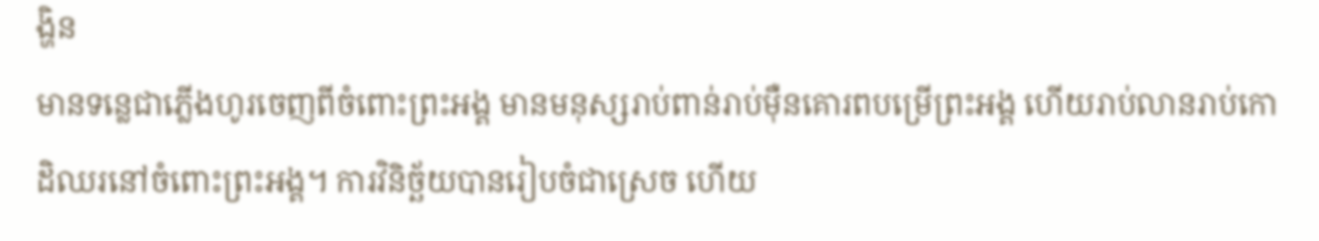ង្ហិន
មានទន្លេជាភ្លើងហូរចេញពីចំពោះព្រះអង្គ មានមនុស្សរាប់ពាន់រាប់ម៉ឺនគោរពបម្រើព្រះអង្គ ហើយរាប់លានរាប់កោដិឈរនៅចំពោះព្រះអង្គ។ ការវិនិច្ឆ័យបានរៀបចំជាស្រេច ហើយ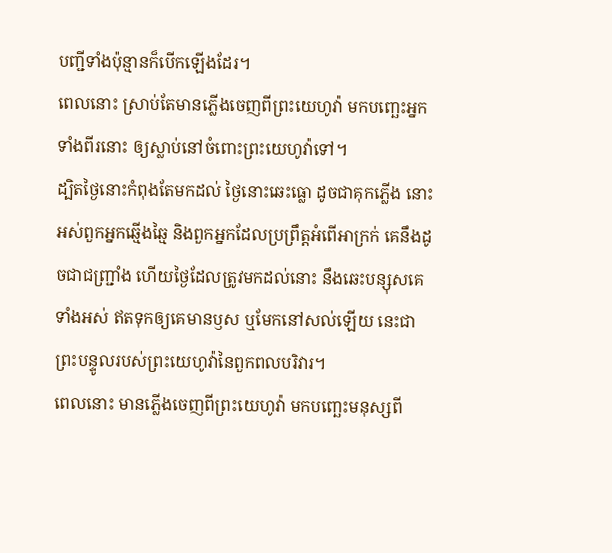បញ្ជីទាំងប៉ុន្មានក៏បើកឡើងដែរ។
ពេលនោះ ស្រាប់តែមានភ្លើងចេញពីព្រះយេហូវ៉ា មកបញ្ឆេះអ្នកទាំងពីរនោះ ឲ្យស្លាប់នៅចំពោះព្រះយេហូវ៉ាទៅ។
ដ្បិតថ្ងៃនោះកំពុងតែមកដល់ ថ្ងៃនោះឆេះធ្លោ ដូចជាគុកភ្លើង នោះអស់ពួកអ្នកឆ្មើងឆ្មៃ និងពួកអ្នកដែលប្រព្រឹត្តអំពើអាក្រក់ គេនឹងដូចជាជញ្ជ្រាំង ហើយថ្ងៃដែលត្រូវមកដល់នោះ នឹងឆេះបន្សុសគេទាំងអស់ ឥតទុកឲ្យគេមានឫស ឬមែកនៅសល់ឡើយ នេះជាព្រះបន្ទូលរបស់ព្រះយេហូវ៉ានៃពួកពលបរិវារ។
ពេលនោះ មានភ្លើងចេញពីព្រះយេហូវ៉ា មកបញ្ឆេះមនុស្សពី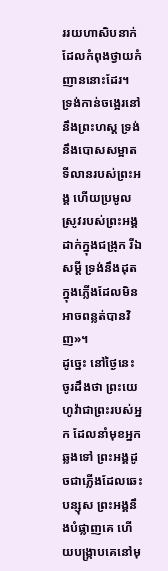ររយហាសិបនាក់ ដែលកំពុងថ្វាយកំញាននោះដែរ។
ទ្រង់កាន់ចង្អេរនៅនឹងព្រះហស្ត ទ្រង់នឹងបោសសម្អាតទីលានរបស់ព្រះអង្គ ហើយប្រមូលស្រូវរបស់ព្រះអង្គដាក់ក្នុងជង្រុក រីឯសម្ដី ទ្រង់នឹងដុតក្នុងភ្លើងដែលមិនអាចពន្លត់បានវិញ»។
ដូច្នេះ នៅថ្ងៃនេះ ចូរដឹងថា ព្រះយេហូវ៉ាជាព្រះរបស់អ្នក ដែលនាំមុខអ្នកឆ្លងទៅ ព្រះអង្គដូចជាភ្លើងដែលឆេះបន្សុស ព្រះអង្គនឹងបំផ្លាញគេ ហើយបង្ក្រាបគេនៅមុ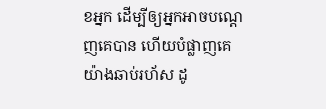ខអ្នក ដើម្បីឲ្យអ្នកអាចបណ្តេញគេបាន ហើយបំផ្លាញគេយ៉ាងឆាប់រហ័ស ដូ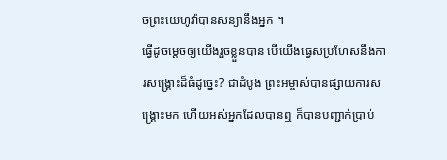ចព្រះយេហូវ៉ាបានសន្យានឹងអ្នក ។
ធ្វើដូចម្តេចឲ្យយើងរួចខ្លួនបាន បើយើងធ្វេសប្រហែសនឹងការសង្គ្រោះដ៏ធំដូច្នេះ? ជាដំបូង ព្រះអម្ចាស់បានផ្សាយការសង្គ្រោះមក ហើយអស់អ្នកដែលបានឮ ក៏បានបញ្ជាក់ប្រាប់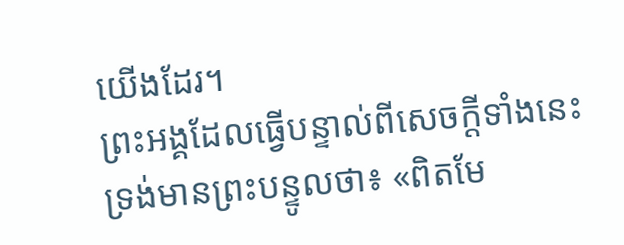យើងដែរ។
ព្រះអង្គដែលធ្វើបន្ទាល់ពីសេចក្ដីទាំងនេះ ទ្រង់មានព្រះបន្ទូលថា៖ «ពិតមែ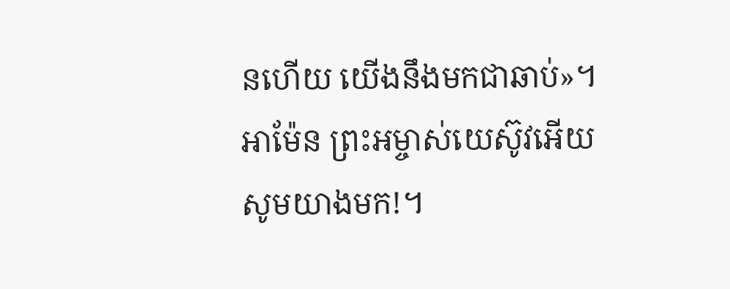នហើយ យើងនឹងមកជាឆាប់»។ អាម៉ែន ព្រះអម្ចាស់យេស៊ូវអើយ សូមយាងមក!។